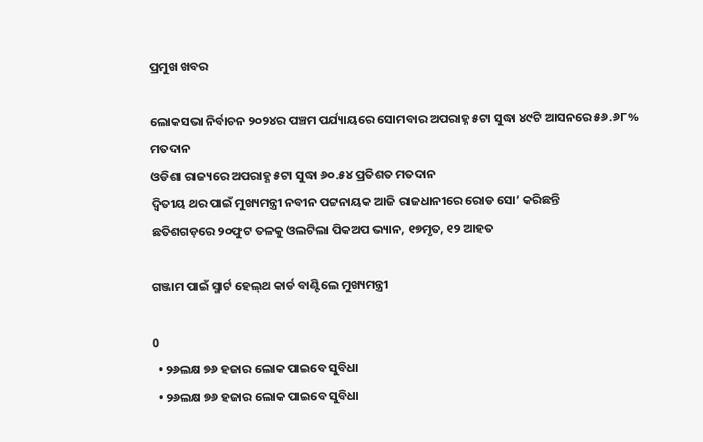ପ୍ରମୁଖ ଖବର

ଲୋକସଭା ନିର୍ବାଚନ ୨୦୨୪ର ପଞ୍ଚମ ପର୍ଯ୍ୟାୟରେ ସୋମବାର ଅପରାହ୍ନ ୫ଟା ସୁଦ୍ଧା ୪୯ଟି ଆସନରେ ୫୬.୬୮% ମତଦାନ
ଓଡିଶା ରାଜ୍ୟରେ ଅପରାହ୍ଣ ୫ଟା ସୁଦ୍ଧା ୬୦.୫୪ ପ୍ରତିଶତ ମତଦାନ
ଦ୍ୱିତୀୟ ଥର ପାଇଁ ମୁଖ୍ୟମନ୍ତ୍ରୀ ନବୀନ ପଟ୍ଟନାୟକ ଆଜି ରାଜଧାନୀରେ ରୋଡ ସୋ’ କରିଛନ୍ତି
ଛତିଶଗଡ଼ରେ ୨୦ଫୁଟ ତଳକୁ ଓଲଟିଲା ପିକଅପ ଭ୍ୟାନ, ୧୭ମୃତ, ୧୨ ଆହତ

ଗଞ୍ଜାମ ପାଇଁ ସ୍ମାର୍ଟ ହେଲ୍‌ଥ କାର୍ଡ ବାଣ୍ଟିଲେ ମୁଖ୍ୟମନ୍ତ୍ରୀ

0
  • ୨୬ଲକ୍ଷ ୭୬ ହଜାର ଲୋକ ପାଇବେ ସୁବିଧା
  • ୨୬ଲକ୍ଷ ୭୬ ହଜାର ଲୋକ ପାଇବେ ସୁବିଧା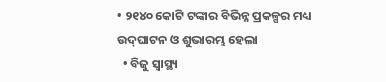• ୨୧୪୦ କୋଟି ଟଙ୍କାର ବିଭିନ୍ନ ପ୍ରକଳ୍ପର ମଧ୍ୟ ଉଦ୍‌ଘାଟନ ଓ ଶୁଭାରମ୍ଭ ହେଲା
  • ବିଜୁ ସ୍ବାସ୍ଥ୍ୟ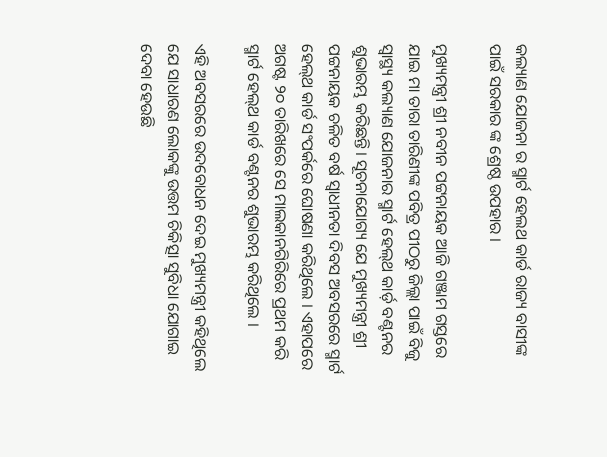କଲ୍ୟାଣ ଯୋଜନା ର ସ୍ମାର୍ଟ ହେଲଥ କାର୍ଡ ରାଜ୍ୟ ବାସୀଙ୍କ ପାଇଁ ସରକାର ଙ୍କ ଶ୍ରେଷ୍ଠ ଉପହାର ।

ମୁଖ୍ୟମନ୍ତ୍ରୀ ଶ୍ରୀ ନବୀନ ପଟ୍ଟନାୟକ ଆଜି ଗଞ୍ଜାମ ଗସ୍ତରେ ଯାଇ ମା ତାରା ତାରିଣୀଙ୍କ ପବିତ୍ର ପୀଠରୁ ଜିଲ୍ଲା ପାଇଁ ବିଜୁ ସ୍ବାସ୍ଥ୍ୟ କଲ୍ୟାଣ ଯୋଜନାର ସ୍ମାର୍ଟ ହେଲ୍‌ଥ କାର୍ଡ଼ ବଣ୍ଟନର ଶୁଭାରମ୍ଭ କରିଛନ୍ତି। ସୂଚନାଯୋଗ୍ୟ ଯେ ମୁଖ୍ୟମନ୍ତ୍ରୀ ଶ୍ରୀ ପଟ୍ଟନାୟକ ଚଳିତ ବର୍ଷ ସ୍ବାଧୀନତା ଦିବସ ଅବସରରେ ସ୍ମାର୍ଟ ହେଲ୍‌ଥ କାର୍ଡ ସଂପର୍କରେ ଘୋଷଣା କରିଥିଲେ । ଏହାପରେ ଅଗଷ୍ଟ ୨୦ ତାରିଖରେ ସେ ମାଲକାନଗିରିରେ ପ୍ରଥମ କରି ସ୍ମାର୍ଟ ହେଲ୍‌ଥ କାର୍ଡ ବଣ୍ଟନର ଶୁଭାରମ୍ଭ କରିଥିଲେ ।

ଏହି ଅବସରରେ ଉଦବୋଧନ ଦେଇ ମୁଖ୍ୟମନ୍ତ୍ରୀ କହିଥିଲେ ଯେ ସାଧାରଣ ଲୋକଙ୍କୁ ଉତ୍ତମ ଚିକିତ୍ସା ସୁବିଧା ଯୋଗାଇ ଦେବା ହେଉଛି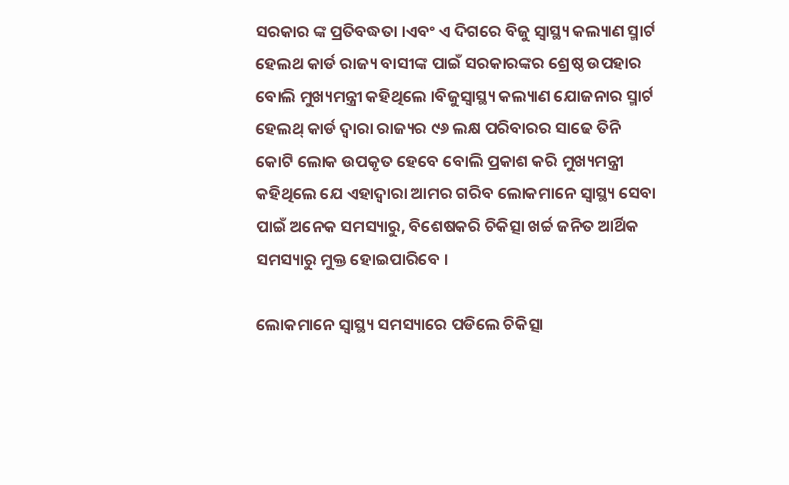ସରକାର ଙ୍କ ପ୍ରତିବଦ୍ଧତା ।ଏବଂ ଏ ଦିଗରେ ବିଜୁ ସ୍ବାସ୍ଥ୍ୟ କଲ୍ୟାଣ ସ୍ମାର୍ଟ ହେଲଥ କାର୍ଡ ରାଜ୍ୟ ବାସୀଙ୍କ ପାଇଁ ସରକାରଙ୍କର ଶ୍ରେଷ୍ଠ ଉପହାର ବୋଲି ମୁଖ୍ୟମନ୍ତ୍ରୀ କହିଥିଲେ ।ବିଜୁସ୍ବାସ୍ଥ୍ୟ କଲ୍ୟାଣ ଯୋଜନାର ସ୍ମାର୍ଟ ହେଲଥ୍ କାର୍ଡ ଦ୍ବାରା ରାଜ୍ୟର ୯୬ ଲକ୍ଷ ପରିବାରର ସାଢେ ତିନି କୋଟି ଲୋକ ଉପକୃତ ହେବେ ବୋଲି ପ୍ରକାଶ କରି ମୁଖ୍ୟମନ୍ତ୍ରୀ କହିଥିଲେ ଯେ ଏହାଦ୍ବାରା ଆମର ଗରିବ ଲୋକମାନେ ସ୍ବାସ୍ଥ୍ୟ ସେବା ପାଇଁ ଅନେକ ସମସ୍ୟାରୁ, ବିଶେଷକରି ଚିକିତ୍ସା ଖର୍ଚ୍ଚ ଜନିତ ଆର୍ଥିକ ସମସ୍ୟାରୁ ମୁକ୍ତ ହୋଇପାରିବେ ।

ଲୋକମାନେ ସ୍ବାସ୍ଥ୍ୟ ସମସ୍ୟାରେ ପଡିଲେ ଚିକିତ୍ସା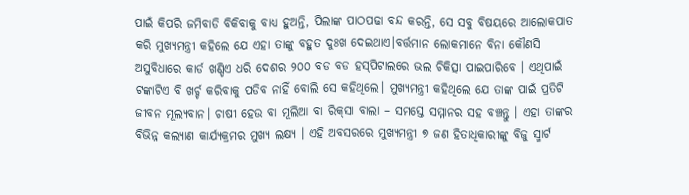ପାଇଁ କିପରି ଜମିବାଡି ବିକିବାକୁ ବାଧ୍ୟ ହୁଅନ୍ତି, ପିଲାଙ୍କ ପାଠପଢା ବନ୍ଦ କରନ୍ତି, ସେ ସବୁ ବିଷୟରେ ଆଲୋକପାତ କରି ମୁଖ୍ୟମନ୍ତ୍ରୀ କହିଲେ ଯେ ଏହା ତାଙ୍କୁ ବହୁତ ଦୁଃଖ ଦେଇଥାଏ।ବର୍ତ୍ତମାନ ଲୋକମାନେ ବିନା କୌଣସି ଅସୁବିଧାରେ କାର୍ଡ ଖଣ୍ଡିଏ ଧରି ଦେଶର ୨୦୦ ବଡ ବଡ ହସ୍‌ପିଟାଲରେ ଭଲ ଚିକିତ୍ସା ପାଇପାରିବେ । ଏଥିପାଇଁ ଟଙ୍କାଟିଏ ବି ଖର୍ଚ୍ଚ କରିବାକୁ ପଡିବ ନାହିଁ ବୋଲି ସେ କହିଥିଲେ। ମୁଖ୍ୟମନ୍ତ୍ରୀ କହିଥିଲେ ଯେ ତାଙ୍କ ପାଇଁ ପ୍ରତିଟି ଜୀବନ ମୂଲ୍ୟବାନ। ଚାଷୀ ହେଉ ବା ମୂଲିଆ ବା ରିକ୍‌ସା ବାଲା – ସମସ୍ତେ ସମ୍ମାନର ସହ ବଞ୍ଚନ୍ତୁ । ଏହା ତାଙ୍କର ବିଭିନ୍ନ କଲ୍ୟାଣ କାର୍ଯ୍ୟକ୍ରମର ମୁଖ୍ୟ ଲକ୍ଷ୍ୟ । ଏହି ଅବସରରେ ମୁଖ୍ୟମନ୍ତ୍ରୀ ୭ ଜଣ ହିତାଧିକାରୀଙ୍କୁ ବିଜୁ ସ୍ମାର୍ଟ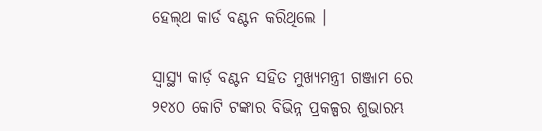ହେଲ୍‌ଥ କାର୍ଡ ବଣ୍ଟନ କରିଥିଲେ ।

ସ୍ବାସ୍ଥ୍ୟ କାର୍ଡ଼ ବଣ୍ଟନ ସହିତ ମୁଖ୍ୟମନ୍ତ୍ରୀ ଗଞ୍ଜାମ ରେ ୨୧୪୦ କୋଟି ଟଙ୍କାର ବିଭିନ୍ନ ପ୍ରକଳ୍ପର ଶୁଭାରମ୍ଭ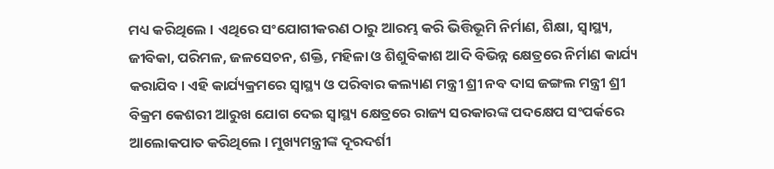ମଧ୍ୟ କରିଥିଲେ । ଏଥିରେ ସଂଯୋଗୀକରଣ ଠାରୁ ଆରମ୍ଭ କରି ଭିତ୍ତିଭୂମି ନିର୍ମାଣ, ଶିକ୍ଷା, ସ୍ବାସ୍ଥ୍ୟ, ଜୀବିକା, ପରିମଳ, ଜଳସେଚନ, ଶକ୍ତି, ମହିଳା ଓ ଶିଶୁବିକାଶ ଆଦି ବିଭିନ୍ନ କ୍ଷେତ୍ରରେ ନିର୍ମାଣ କାର୍ଯ୍ୟ କରାଯିବ। ଏହି କାର୍ଯ୍ୟକ୍ରମରେ ସ୍ବାସ୍ଥ୍ୟ ଓ ପରିବାର କଲ୍ୟାଣ ମନ୍ତ୍ରୀ ଶ୍ରୀ ନବ ଦାସ ଜଙ୍ଗଲ ମନ୍ତ୍ରୀ ଶ୍ରୀ ବିକ୍ରମ କେଶରୀ ଆରୁଖ ଯୋଗ ଦେଇ ସ୍ବାସ୍ଥ୍ୟ କ୍ଷେତ୍ରରେ ରାଜ୍ୟ ସରକାରଙ୍କ ପଦକ୍ଷେପ ସଂପର୍କରେ ଆଲୋକପାତ କରିଥିଲେ । ମୁଖ୍ୟମନ୍ତ୍ରୀଙ୍କ ଦୂରଦର୍ଶୀ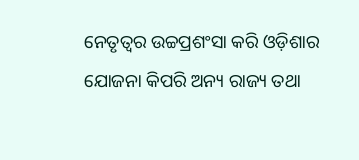ନେତୃତ୍ବର ଉଚ୍ଚପ୍ରଶଂସା କରି ଓଡ଼ିଶାର ଯୋଜନା କିପରି ଅନ୍ୟ ରାଜ୍ୟ ତଥା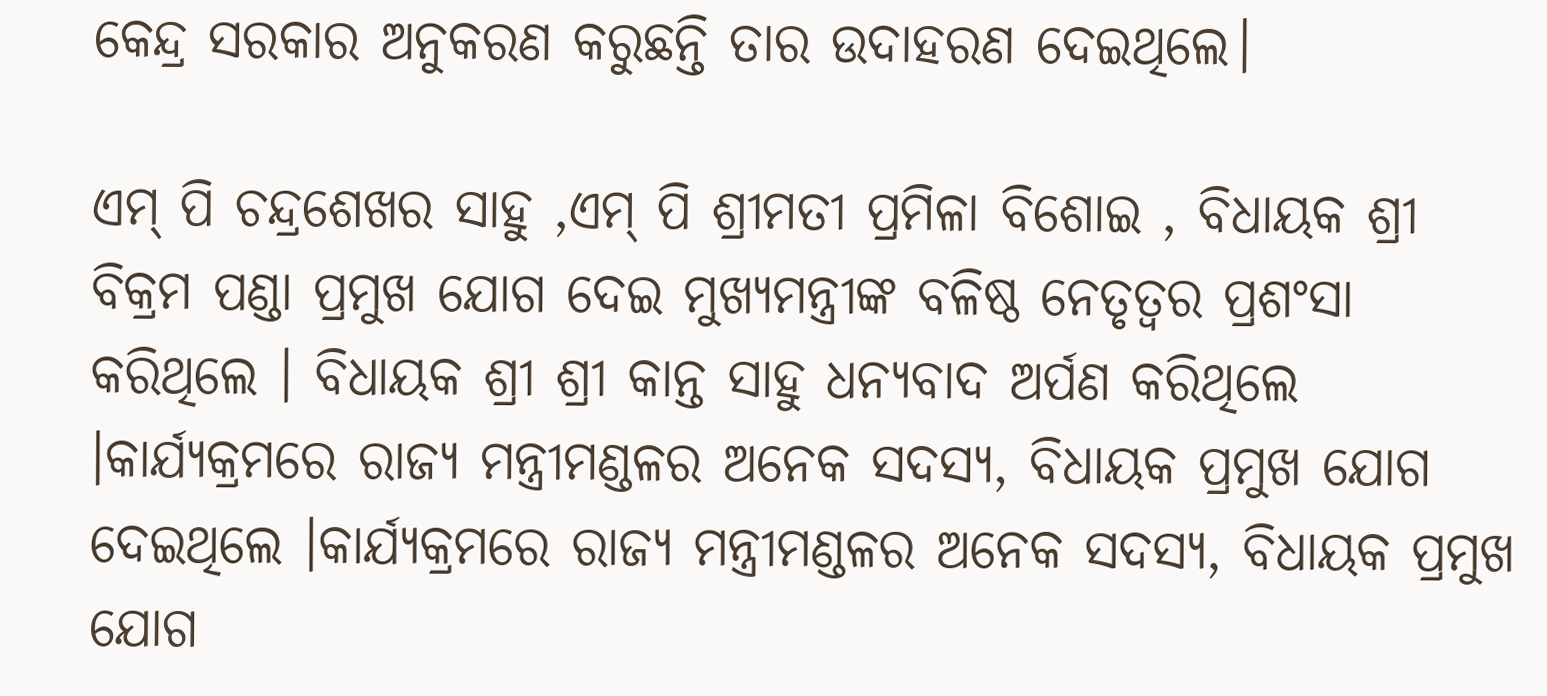କେନ୍ଦ୍ର ସରକାର ଅନୁକରଣ କରୁଛନ୍ତି ତାର ଉଦାହରଣ ଦେଇଥିଲେ।

ଏମ୍ ପି ଚନ୍ଦ୍ରଶେଖର ସାହୁ ,ଏମ୍ ପି ଶ୍ରୀମତୀ ପ୍ରମିଳା ବିଶୋଇ , ବିଧାୟକ ଶ୍ରୀ ବିକ୍ରମ ପଣ୍ଡା ପ୍ରମୁଖ ଯୋଗ ଦେଇ ମୁଖ୍ୟମନ୍ତ୍ରୀଙ୍କ ବଳିଷ୍ଠ ନେତୃତ୍ବର ପ୍ରଶଂସା କରିଥିଲେ । ବିଧାୟକ ଶ୍ରୀ ଶ୍ରୀ କାନ୍ତ ସାହୁ ଧନ୍ୟବାଦ ଅର୍ପଣ କରିଥିଲେ ।କାର୍ଯ୍ୟକ୍ରମରେ ରାଜ୍ୟ ମନ୍ତ୍ରୀମଣ୍ଡଳର ଅନେକ ସଦସ୍ୟ, ବିଧାୟକ ପ୍ରମୁଖ ଯୋଗ ଦେଇଥିଲେ ।କାର୍ଯ୍ୟକ୍ରମରେ ରାଜ୍ୟ ମନ୍ତ୍ରୀମଣ୍ଡଳର ଅନେକ ସଦସ୍ୟ, ବିଧାୟକ ପ୍ରମୁଖ ଯୋଗ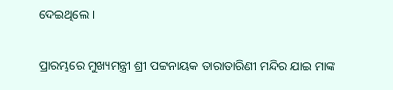ଦେଇଥିଲେ ।

ପ୍ରାରମ୍ଭରେ ମୁଖ୍ୟମନ୍ତ୍ରୀ ଶ୍ରୀ ପଟ୍ଟନାୟକ ତାରାତାରିଣୀ ମନ୍ଦିର ଯାଇ ମାଙ୍କ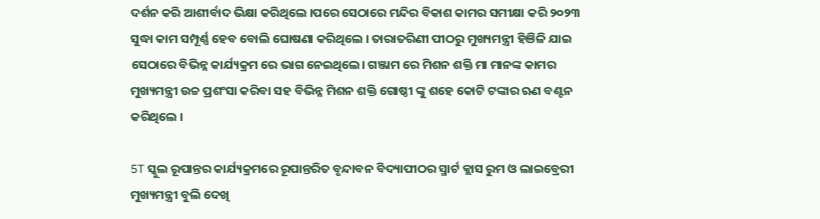ଦର୍ଶନ କରି ଆଶୀର୍ବାଦ ଭିକ୍ଷା କରିଥିଲେ ।ପରେ ସେଠାରେ ମନ୍ଦିର ବିକାଶ କାମର ସମୀକ୍ଷା କରି ୨୦୨୩ ସୁଦ୍ଧା କାମ ସମ୍ପୂର୍ଣ୍ଣ ହେବ ବୋଲି ଘୋଷଣା କରିଥିଲେ । ତାରାତରିଣୀ ପୀଠରୁ ମୁଖ୍ୟମନ୍ତ୍ରୀ ହିଞିଳି ଯାଇ ସେଠାରେ ବିଭିନ୍ନ କାର୍ଯ୍ୟକ୍ରମ ରେ ଭାଗ ନେଇଥିଲେ। ଗଞ୍ଜାମ ରେ ମିଶନ ଶକ୍ତି ମା ମାନଙ୍କ କାମର ମୁଖ୍ୟମନ୍ତ୍ରୀ ଉଚ୍ଚ ପ୍ରଶଂସା କରିବା ସହ ବିଭିନ୍ନ ମିଶନ ଶକ୍ତି ଗୋଷ୍ଠୀ ଙ୍କୁ ଶହେ କୋଟି ଟଙ୍କାର ଋଣ ବଣ୍ଟନ କରିଥିଲେ ।

5T ସ୍କୁଲ ରୂପାନ୍ତର କାର୍ଯ୍ୟକ୍ରମରେ ରୂପାନ୍ତରିତ ବୃନ୍ଦାବନ ବିଦ୍ୟାପୀଠର ସ୍ମାର୍ଟ କ୍ଲାସ ରୁମ ଓ ଲାଇବ୍ରେରୀ ମୁଖ୍ୟମନ୍ତ୍ରୀ ବୁଲି ଦେଖି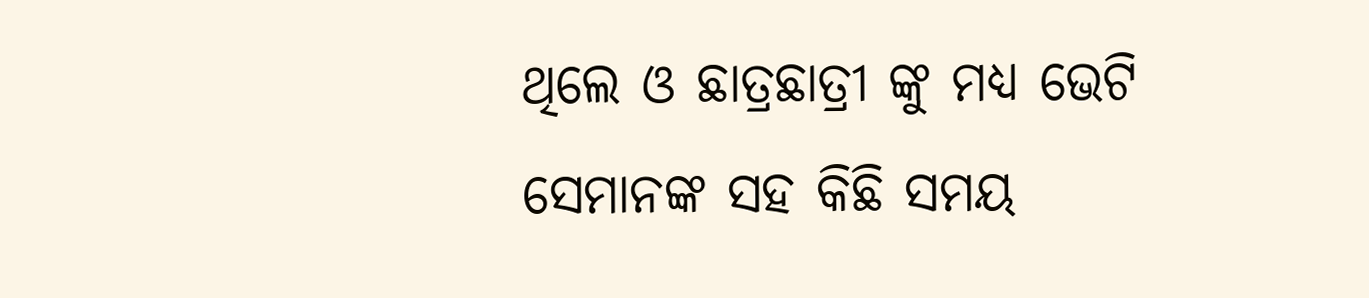ଥିଲେ ଓ ଛାତ୍ରଛାତ୍ରୀ ଙ୍କୁ ମଧ୍ୟ ଭେଟି ସେମାନଙ୍କ ସହ କିଛି ସମୟ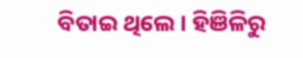ବିତାଇ ଥିଲେ । ହିଞିଳିରୁ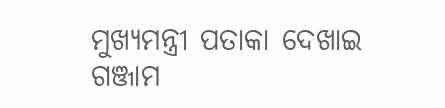ମୁଖ୍ୟମନ୍ତ୍ରୀ ପତାକା ଦେଖାଇ ଗଞ୍ଜାମ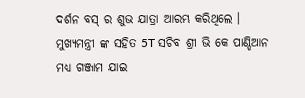ଦର୍ଶନ ବସ୍ ର ଶୁଭ ଯାତ୍ରା ଆରମ୍ଭ କରିଥିଲେ । ମୁଖ୍ୟମନ୍ତ୍ରୀ ଙ୍କ ସହିତ 5T ସଚିବ ଶ୍ରୀ ଭି କେ ପାଣ୍ଡିଆନ ମଧ୍ୟ ଗଞ୍ଜାମ ଯାଇ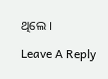ଥିଲେ ।

Leave A Reply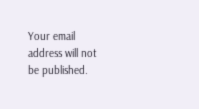Your email address will not be published.